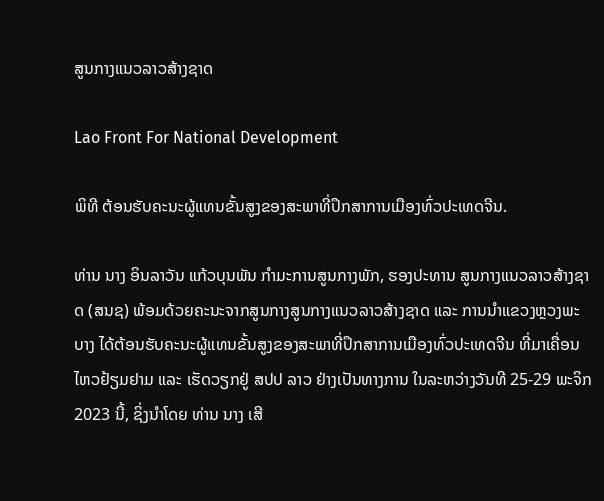ສູນກາງແນວລາວສ້າງຊາດ

Lao Front For National Development

ພິທີ ຕ້ອນຮັບຄະນະຜູ້ແທນຂັ້ນສູງຂອງສະພາທີ່ປຶກສາການເມືອງທົ່ວປະເທດຈີນ.

ທ່ານ ນາງ ອິນລາວັນ ແກ້ວບຸນພັນ ກໍາມະການສູນກາງພັກ, ຮອງປະທານ ສູນກາງແນວລາວສ້າງຊາດ (ສນຊ) ພ້ອມດ້ວຍຄະນະຈາກສູນກາງສູນກາງແນວລາວສ້າງຊາດ ແລະ ການນໍາແຂວງຫຼວງພະບາງ ໄດ້ຕ້ອນຮັບຄະນະຜູ້ແທນຂັ້ນສູງຂອງສະພາທີ່ປຶກສາການເມືອງທົ່ວປະເທດຈີນ ທີ່ມາເຄື່ອນໄຫວຢ້ຽມຢາມ ແລະ ເຮັດວຽກຢູ່ ສປປ ລາວ ຢ່າງເປັນທາງການ ໃນລະຫວ່າງວັນທີ 25-29 ພະຈິກ 2023 ນີ້, ຊິ່ງນໍາໂດຍ ທ່ານ ນາງ ເສີ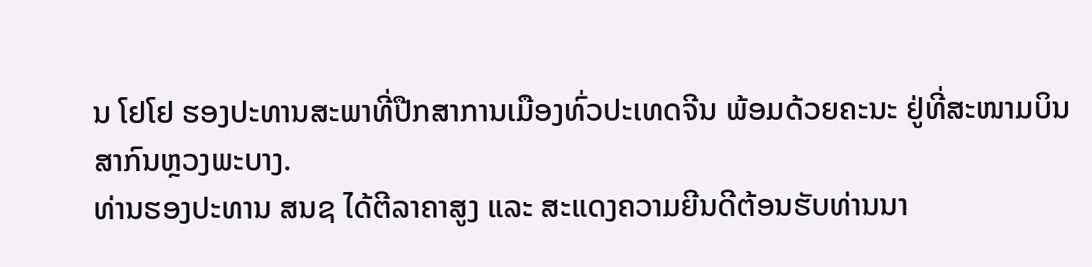ນ ໂຢໂຢ ຮອງປະທານສະພາທີ່ປືກສາການເມືອງທົ່ວປະເທດຈີນ ພ້ອມດ້ວຍຄະນະ ຢູ່ທີ່ສະໜາມບິນສາກົນຫຼວງພະບາງ.
ທ່ານຮອງປະທານ ສນຊ ໄດ້ຕີລາຄາສູງ ແລະ ສະແດງຄວາມຍີນດີຕ້ອນຮັບທ່ານນາ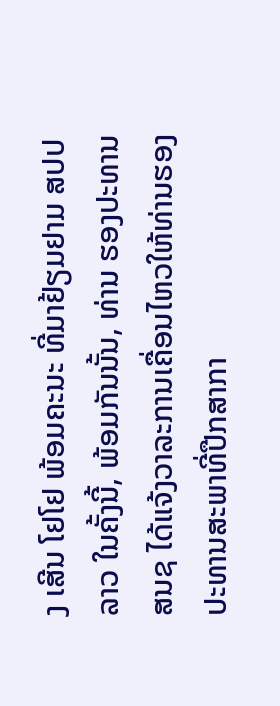ງ ເສີນ ໂຢໂຢ ພ້ອມຄະນະ ທີ່ມາຢ້ຽມຢາມ ສປປ ລາວ ໃນຄັ້ງນີ້, ພ້ອມກັນນັ້ນ, ທ່ານ ຮອງປະທານ ສນຊ ໄດ້ແຈ້ງວາລະການເຄື່ອນໄຫວໃຫ້ທ່ານຮອງປະທານສະພາທີ່ປືກສາກາ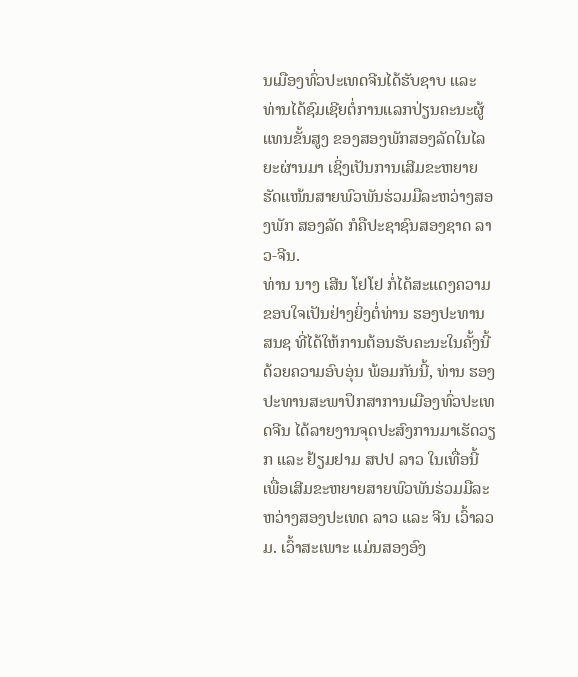ນເມືອງທົ່ວປະເທດຈີນໄດ້ຮັບຊາບ ແລະ ທ່ານໄດ້ຊົມເຊີຍຕໍ່ການແລກປ່ຽນຄະນະຜູ້ແທນຂັ້ນສູງ ຂອງສອງພັກສອງລັດໃນໄລຍະຜ່ານມາ ເຊິ່ງເປັນການເສີມຂະຫຍາຍ ຮັດແໜ້ນສາຍພົວພັນຮ່ວມມືລະຫວ່າງສອງພັກ ສອງລັດ ກໍຄືປະຊາຊົນສອງຊາດ ລາວ-ຈີນ.
ທ່ານ ນາງ ເສີນ ໂຢໂຢ ກໍ່ໄດ້ສະແດງຄວາມຂອບໃຈເປັນຢ່າງຍິ່ງຕໍ່ທ່ານ ຮອງປະທານ ສນຊ ທີ່ໄດ້ໃຫ້ການຕ້ອນຮັບຄະນະໃນຄັ້ງນີ້ ດ້ວຍຄວາມອົບອຸ່ນ ພ້ອມກັນນີ້, ທ່ານ ຮອງປະທານສະພາປຶກສາການເມືອງທົ່ວປະເທດຈີນ ໄດ້ລາຍງານຈຸດປະສົງການມາເຮັດວຽກ ແລະ ຢ້ຽມຢາມ ສປປ ລາວ ໃນເທື່ອນີ້ ເພື່ອເສີມຂະຫຍາຍສາຍພົວພັນຮ່ວມມືລະຫວ່າງສອງປະເທດ ລາວ ແລະ ຈີນ ເວົ້າລວມ. ເວົ້າສະເພາະ ແມ່ນສອງອົງ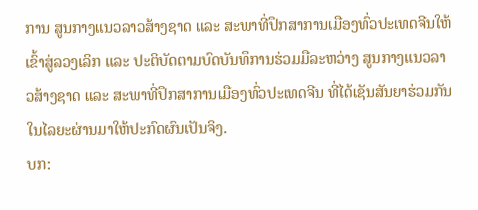ການ ສູນກາງແນວລາວສ້າງຊາດ ແລະ ສະພາທີ່ປຶກສາການເມືອງທົ່ວປະເທດຈີນໃຫ້ເຂົ້າສູ່ລວງເລິກ ແລະ ປະຕິບັດຕາມບົດບັນທຶການຮ່ວມມືລະຫວ່າງ ສູນກາງແນວລາວສ້າງຊາດ ແລະ ສະພາທີ່ປຶກສາການເມືອງທົ່ວປະເທດຈີນ ທີ່ໄດ້ເຊັນສັນຍາຮ່ວມກັນໃນໄລຍະຜ່ານມາໃຫ້ປະກົດຜົນເປັນຈິງ.
ບກ: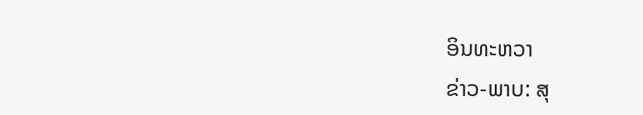ອິນທະຫວາ
ຂ່າວ-ພາບ: ສຸ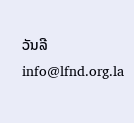ວັນລີ
info@lfnd.org.la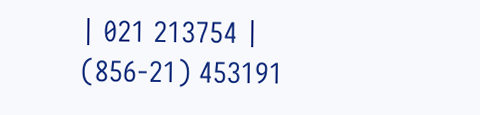| 021 213754 | (856-21) 453191